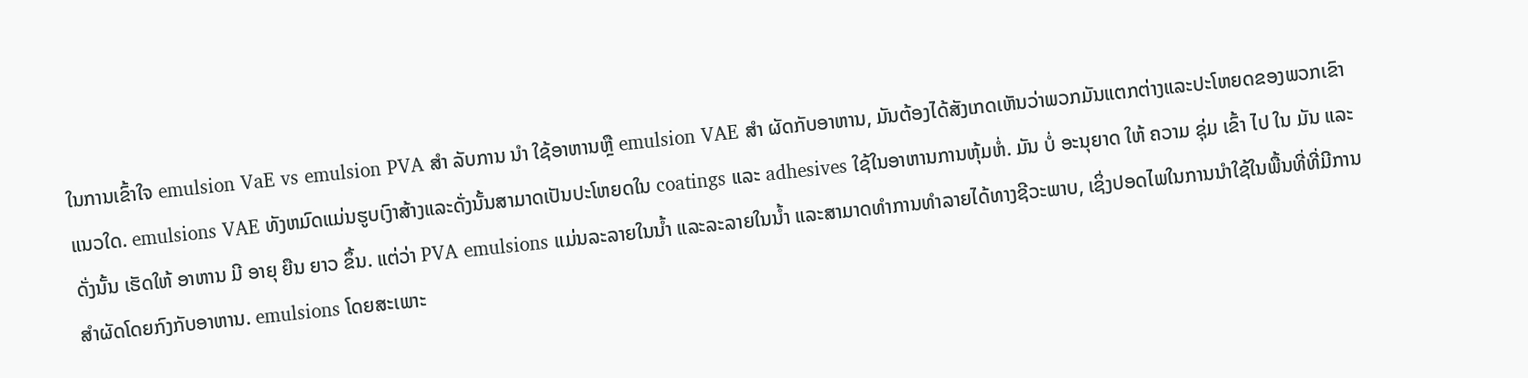ໃນການເຂົ້າໃຈ emulsion VaE vs emulsion PVA ສໍາ ລັບການ ນໍາ ໃຊ້ອາຫານຫຼື emulsion VAE ສໍາ ຜັດກັບອາຫານ, ມັນຕ້ອງໄດ້ສັງເກດເຫັນວ່າພວກມັນແຕກຕ່າງແລະປະໂຫຍດຂອງພວກເຂົາແນວໃດ. emulsions VAE ທັງຫມົດແມ່ນຮູບເງົາສ້າງແລະດັ່ງນັ້ນສາມາດເປັນປະໂຫຍດໃນ coatings ແລະ adhesives ໃຊ້ໃນອາຫານການຫຸ້ມຫໍ່. ມັນ ບໍ່ ອະນຸຍາດ ໃຫ້ ຄວາມ ຊຸ່ມ ເຂົ້າ ໄປ ໃນ ມັນ ແລະ ດັ່ງນັ້ນ ເຮັດໃຫ້ ອາຫານ ມີ ອາຍຸ ຍືນ ຍາວ ຂຶ້ນ. ແຕ່ວ່າ PVA emulsions ແມ່ນລະລາຍໃນນ້ຳ ແລະລະລາຍໃນນ້ຳ ແລະສາມາດທໍາການທໍາລາຍໄດ້ທາງຊີວະພາບ, ເຊິ່ງປອດໄພໃນການນໍາໃຊ້ໃນພື້ນທີ່ທີ່ມີການສໍາຜັດໂດຍກົງກັບອາຫານ. emulsions ໂດຍສະເພາະ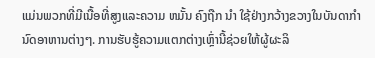ແມ່ນພວກທີ່ມີເນື້ອທີ່ສູງແລະຄວາມ ຫມັ້ນ ຄົງຖືກ ນໍາ ໃຊ້ຢ່າງກວ້າງຂວາງໃນບັນດາກໍານົດອາຫານຕ່າງໆ. ການຮັບຮູ້ຄວາມແຕກຕ່າງເຫຼົ່ານີ້ຊ່ວຍໃຫ້ຜູ້ຜະລິ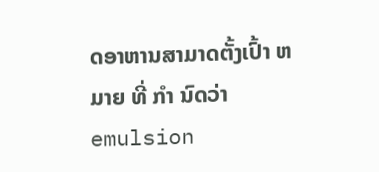ດອາຫານສາມາດຕັ້ງເປົ້າ ຫມາຍ ທີ່ ກໍາ ນົດວ່າ emulsion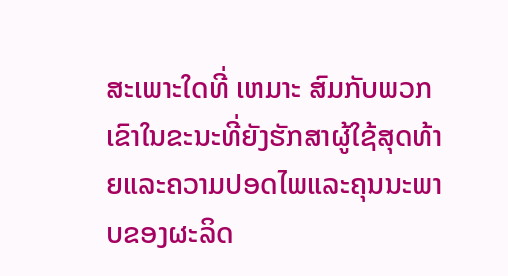ສະເພາະໃດທີ່ ເຫມາະ ສົມກັບພວກເຂົາໃນຂະນະທີ່ຍັງຮັກສາຜູ້ໃຊ້ສຸດທ້າຍແລະຄວາມປອດໄພແລະຄຸນນະພາບຂອງຜະລິດ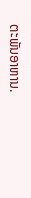ຕະພັນອາຫານ.